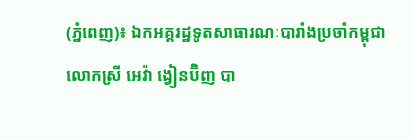(ភ្នំពេញ)៖ ឯកអគ្គរដ្ឋទូតសាធារណៈបារាំងប្រចាំកម្ពុជា លោកស្រី អេវ៉ា ង្វៀនប៊ិញ បា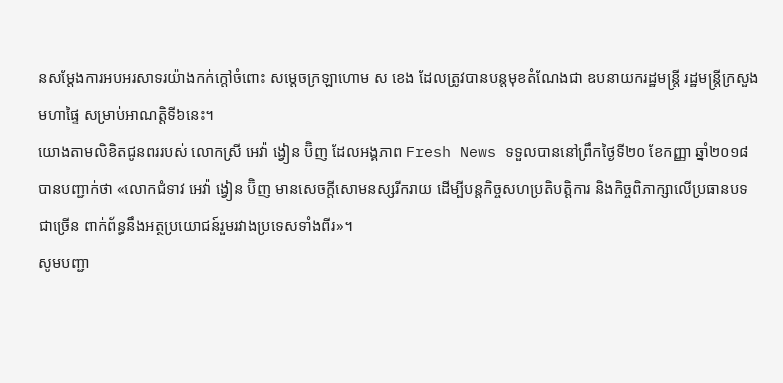នសម្តែងការអបអរសាទរយ៉ាងកក់ក្តៅចំពោះ សម្តេចក្រឡាហោម ស ខេង ដែលត្រូវបានបន្តមុខតំណែងជា ឧបនាយករដ្ឋមន្ត្រី រដ្ឋមន្ត្រីក្រសួងមហាផ្ទៃ សម្រាប់អាណត្តិទី៦នេះ។
យោងតាមលិខិតជូនពររបស់ លោកស្រី អេវ៉ា ង្វៀន ប៊ិញ ដែលអង្គភាព Fresh News ទទួលបាននៅព្រឹកថ្ងៃទី២០ ខែកញ្ញា ឆ្នាំ២០១៨ បានបញ្ជាក់ថា «លោកជំទាវ អេវ៉ា ង្វៀន ប៊ិញ មានសេចក្តីសោមនស្សរីករាយ ដើម្បីបន្តកិច្ចសហប្រតិបត្តិការ និងកិច្ចពិភាក្សាលើប្រធានបទជាច្រើន ពាក់ព័ន្ធនឹងអត្ថប្រយោជន៍រួមរវាងប្រទេសទាំងពីរ»។
សូមបញ្ជា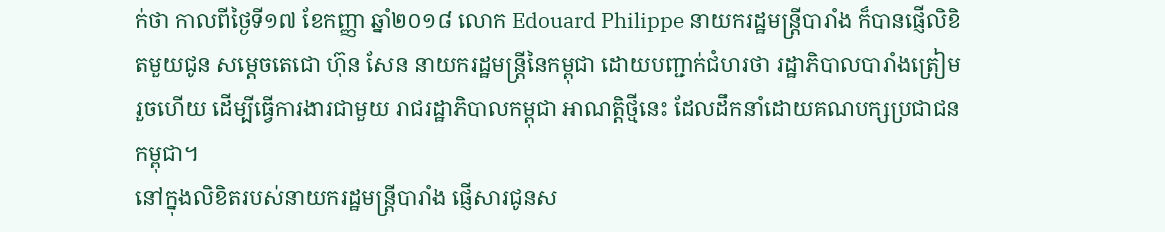ក់ថា កាលពីថ្ងៃទី១៧ ខែកញ្ញា ឆ្នាំ២០១៨ លោក Edouard Philippe នាយករដ្ឋមន្រ្តីបារាំង ក៏បានផ្ញើលិខិតមួយជូន សម្តេចតេជោ ហ៊ុន សែន នាយករដ្ឋមន្រ្តីនៃកម្ពុជា ដោយបញ្ជាក់ជំហរថា រដ្ឋាភិបាលបារាំងត្រៀមរួចហើយ ដើម្បីធ្វើការងារជាមួយ រាជរដ្ឋាភិបាលកម្ពុជា អាណត្តិថ្មីនេះ ដែលដឹកនាំដោយគណបក្សប្រជាជនកម្ពុជា។
នៅក្នុងលិខិតរបស់នាយករដ្ឋមន្រ្តីបារាំង ផ្ញើសារជូនស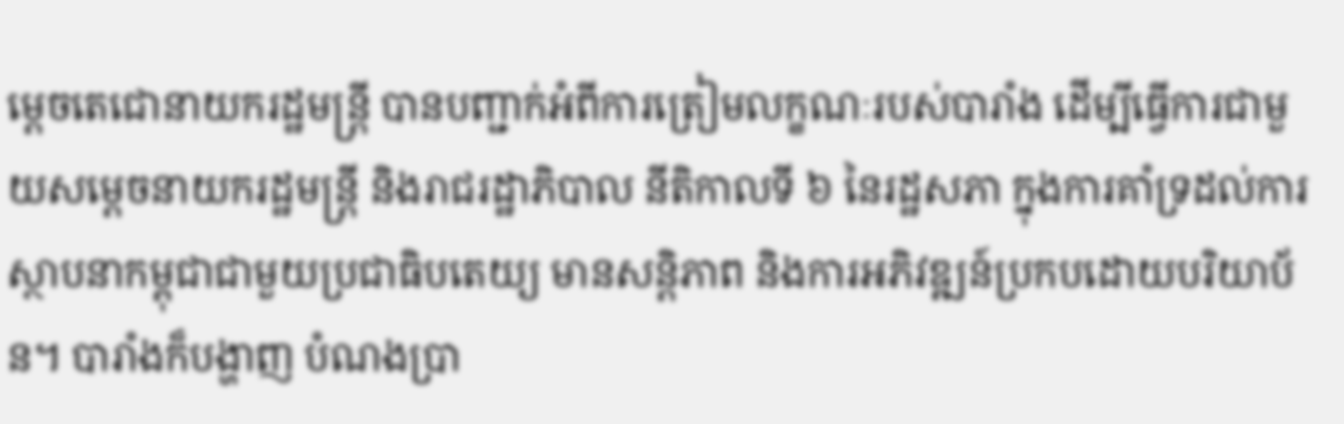ម្តេចតេជោនាយករដ្ឋមន្រ្តី បានបញ្ជាក់អំពីការត្រៀមលក្ខណៈរបស់បារាំង ដើម្បីធ្វើការជាមួយសម្តេចនាយករដ្ឋមន្រ្តី និងរាជរដ្ឋាភិបាល នីតិកាលទី ៦ នៃរដ្ឋសភា ក្នុងការគាំទ្រដល់ការស្ថាបនាកម្ពុជាជាមួយប្រជាធិបតេយ្យ មានសន្តិភាព និងការអភិវឌ្ឍន៍ប្រកបដោយបរិយាប័ន។ បារាំងក៏បង្ហាញ បំណងប្រា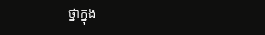ថ្នាក្នុង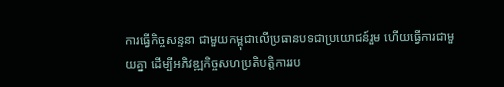ការធ្វើកិច្ចសន្ទនា ជាមួយកម្ពុជាលើប្រធានបទជាប្រយោជន៍រួម ហើយធ្វើការជាមួយគ្នា ដើម្បីអភិវឌ្ឍកិច្ចសហប្រតិបត្តិការរប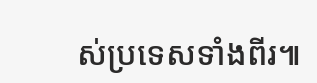ស់ប្រទេសទាំងពីរ៕